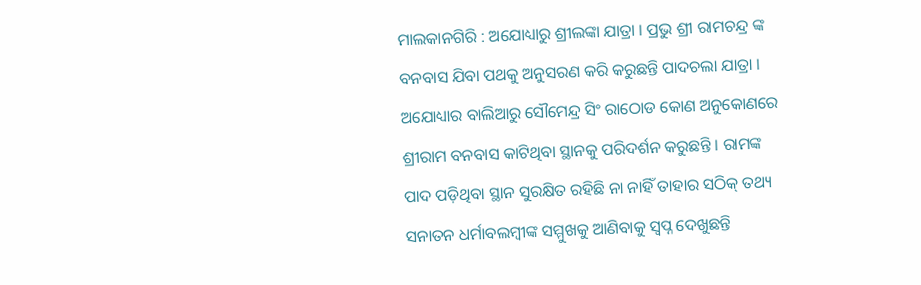ମାଲକାନଗିରି : ଅଯୋଧ୍ୟାରୁ ଶ୍ରୀଲଙ୍କା ଯାତ୍ରା । ପ୍ରଭୁ ଶ୍ରୀ ରାମଚନ୍ଦ୍ର ଙ୍କ ବନବାସ ଯିବା ପଥକୁ ଅନୁସରଣ କରି କରୁଛନ୍ତି ପାଦଚଲା ଯାତ୍ରା । ଅଯୋଧ୍ୟାର ବାଲିଆରୁ ସୌମେନ୍ଦ୍ର ସିଂ ରାଠୋଡ କୋଣ ଅନୁକୋଣରେ ଶ୍ରୀରାମ ବନବାସ କାଟିଥିବା ସ୍ଥାନକୁ ପରିଦର୍ଶନ କରୁଛନ୍ତି । ରାମଙ୍କ ପାଦ ପଡ଼ିଥିବା ସ୍ଥାନ ସୁରକ୍ଷିତ ରହିଛି ନା ନାହିଁ ତାହାର ସଠିକ୍ ତଥ୍ୟ ସନାତନ ଧର୍ମାବଲମ୍ବୀଙ୍କ ସମ୍ମୁଖକୁ ଆଣିବାକୁ ସ୍ବପ୍ନ ଦେଖୁଛନ୍ତି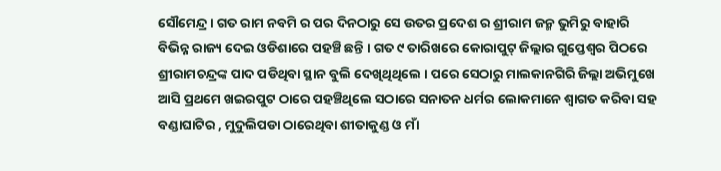ସୌମେନ୍ଦ୍ର । ଗତ ରାମ ନବମି ର ପର ଦିନଠାରୁ ସେ ଉତର ପ୍ରଦେଶ ର ଶ୍ରୀରାମ ଜନ୍ମ ଭୁମିରୁ ବାହାରି ବିଭିନ୍ନ ରାଜ୍ୟ ଦେଇ ଓଡିଶାରେ ପହଞ୍ଚି ଛନ୍ତି । ଗତ ୯ ତାରିଖରେ କୋରାପୁଟ୍ ଜିଲ୍ଲାର ଗୁପ୍ତେଶ୍ଵର ପିଠରେ ଶ୍ରୀରାମଚନ୍ଦ୍ରଙ୍କ ପାଦ ପଡିଥିବା ସ୍ଥାନ ବୁଲି ଦେଖିଥିଥିଲେ । ପରେ ସେଠାରୁ ମାଲକାନଗିରି ଜିଲ୍ଲା ଅଭିମୁଖେ ଆସି ପ୍ରଥମେ ଖଇରପୁଟ ଠାରେ ପହଞ୍ଚିଥିଲେ ସଠାରେ ସନାତନ ଧର୍ମର ଲୋକମାନେ ଶ୍ବାଗତ କରିବା ସହ ବଣ୍ଡାଘାଟିର , ମୁଦୁଲିପଡା ଠାରେଥିବା ଶୀତାକୁଣ୍ଡ ଓ ମାଁ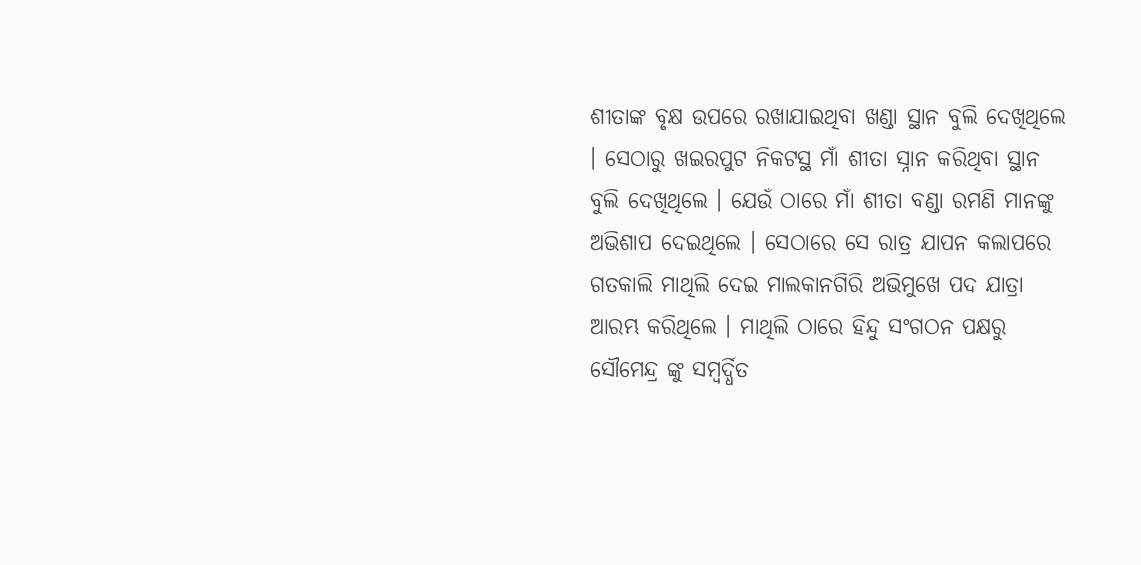ଶୀତାଙ୍କ ବୃକ୍ଷ ଉପରେ ରଖାଯାଇଥିବା ଖଣ୍ଡା ସ୍ଥାନ ବୁଲି ଦେଖିଥିଲେ । ସେଠାରୁ ଖଇରପୁଟ ନିକଟସ୍ଥ ମାଁ ଶୀତା ସ୍ନାନ କରିଥିବା ସ୍ଥାନ ବୁଲି ଦେଖିଥିଲେ । ଯେଉଁ ଠାରେ ମାଁ ଶୀତା ବଣ୍ଡା ରମଣି ମାନଙ୍କୁ ଅଭିଶାପ ଦେଇଥିଲେ । ସେଠାରେ ସେ ରାତ୍ର ଯାପନ କଲାପରେ ଗତକାଲି ମାଥିଲି ଦେଇ ମାଲକାନଗିରି ଅଭିମୁଖେ ପଦ ଯାତ୍ରା ଆରମ୍ଭ କରିଥିଲେ । ମାଥିଲି ଠାରେ ହିନ୍ଦୁ ସଂଗଠନ ପକ୍ଷରୁ ସୌମେନ୍ଦ୍ର ଙ୍କୁ ସମ୍ବର୍ଦ୍ଧିତ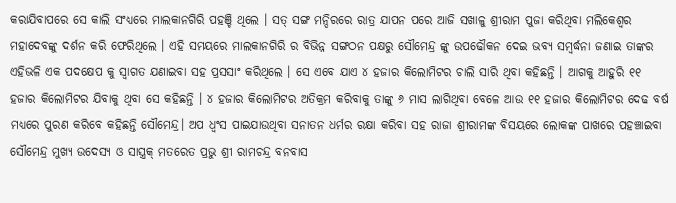କରାଯିବାପରେ ସେ କାଲି ସଂଧ୍ଯରେ ମାଲକାନଗିରି ପହଞ୍ଚି ଥିଲେ । ସତ୍ ସଙ୍ଗ ମନ୍ଦିରରେ ରାତ୍ର ଯାପନ ପରେ ଆଜି ସଖାଳୁ ଶ୍ରୀରାମ ପୁଜା କରିଥିବା ମଲିକେଶ୍ବର ମହାଦେବଙ୍କୁ ଦର୍ଶନ କରି ଫେରିଥିଲେ । ଏହି ସମୟରେ ମାଲକାନଗିରି ର ବିଭିନ୍ନ ସଙ୍ଗଠନ ପକ୍ଷରୁ ସୌମେନ୍ଦ୍ର ଙ୍କୁ ଉପଢୌକନ ଦେଇ ଭବ୍ଯ ସମ୍ବର୍ଦ୍ଧନା ଜଣାଇ ତାଙ୍କର ଏହିଭଳି ଏକ ପଦକ୍ଷେପ କୁ ସ୍ବାଗତ ଯଣାଇବା ସହ ପ୍ରସସାଂ କରିଥିଲେ । ସେ ଏବେ ଯାଏ ୪ ହଜାର କିଲୋମିଟର ଚାଲି ସାରି ଥିବା କହିଛନ୍ତି । ଆଗକୁ ଆହୁରି ୧୧ ହଜାର କିଲୋମିଟର ଯିବାକୁ ଥିବା ସେ କହିଛନ୍ତି । ୪ ହଜାର କିଲୋମିଟର ଅତିକ୍ରମ କରିବାକୁ ତାଙ୍କୁ ୬ ମାସ ଲାଗିଥିବା ବେଳେ ଆଉ ୧୧ ହଜାର କିଲୋମିଟର ଦେଢ ବର୍ଷ ମଧ୍ଯରେ ପୁରଣ କରିବେ କହିଛନ୍ତି ସୌମେନ୍ଦ୍ର। ଅପ ଧ୍ବଂସ ପାଇଯାଉଥିବା ସନାତନ ଧର୍ମର ରକ୍ଷା କରିବା ସହ ରାଜା ଶ୍ରୀରାମଙ୍କ ବିସୟରେ ଲୋକଙ୍କ ପାଖରେ ପହଞ୍ଚାଇବା ସୌମେନ୍ଦ୍ର ମୁଖ୍ଯ ଉଦେସ୍ୟ ଓ ସାସ୍ତ୍ରକ୍ ମତରେତ ପ୍ରଭୁ ଶ୍ରୀ ରାମଚନ୍ଦ୍ର ବନବାସ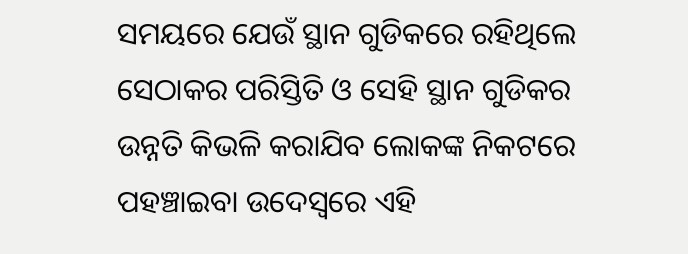ସମୟରେ ଯେଉଁ ସ୍ଥାନ ଗୁଡିକରେ ରହିଥିଲେ ସେଠାକର ପରିସ୍ତିତି ଓ ସେହି ସ୍ଥାନ ଗୁଡିକର ଉନ୍ନତି କିଭଳି କରାଯିବ ଲୋକଙ୍କ ନିକଟରେ ପହଞ୍ଚାଇବା ଉଦେସ୍ବରେ ଏହି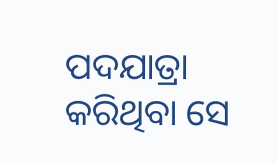ପଦଯାତ୍ରା କରିଥିବା ସେ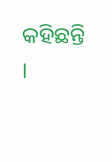କହିଛନ୍ତି ।